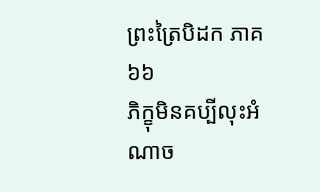ព្រះត្រៃបិដក ភាគ ៦៦
ភិក្ខុមិនគប្បីលុះអំណាច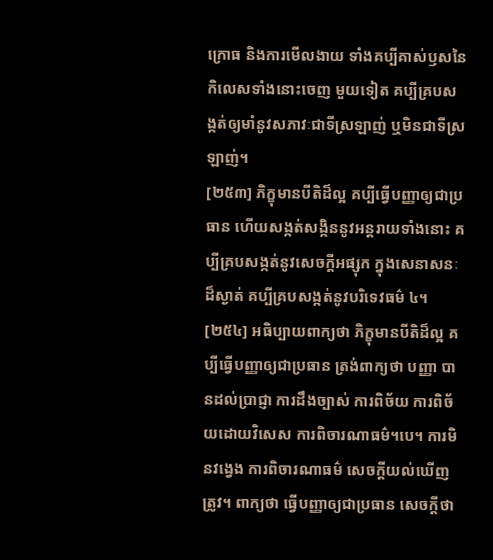ក្រោធ និងការមើលងាយ ទាំងគប្បីគាស់ឫសនៃកិលេសទាំងនោះចេញ មួយទៀត គប្បីគ្របសង្កត់ឲ្យមាំនូវសភាវៈជាទីស្រឡាញ់ ឬមិនជាទីស្រឡាញ់។
[២៥៣] ភិក្ខុមានបីតិដ៏ល្អ គប្បីធ្វើបញ្ញាឲ្យជាប្រធាន ហើយសង្កត់សង្កិននូវអន្តរាយទាំងនោះ គប្បីគ្របសង្កត់នូវសេចក្តីអផ្សុក ក្នុងសេនាសនៈដ៏ស្ងាត់ គប្បីគ្របសង្កត់នូវបរិទេវធម៌ ៤។
[២៥៤] អធិប្បាយពាក្យថា ភិក្ខុមានបីតិដ៏ល្អ គប្បីធ្វើបញ្ញាឲ្យជាប្រធាន ត្រង់ពាក្យថា បញ្ញា បានដល់ប្រាជ្ញា ការដឹងច្បាស់ ការពិច័យ ការពិច័យដោយវិសេស ការពិចារណាធម៌។បេ។ ការមិនវង្វេង ការពិចារណាធម៌ សេចក្តីយល់ឃើញត្រូវ។ ពាក្យថា ធ្វើបញ្ញាឲ្យជាប្រធាន សេចក្តីថា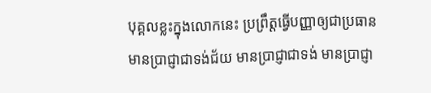បុគ្គលខ្លះក្នុងលោកនេះ ប្រព្រឹត្តធ្វើបញ្ញាឲ្យជាប្រធាន មានប្រាជ្ញាជាទង់ជ័យ មានប្រាជ្ញាជាទង់ មានប្រាជ្ញា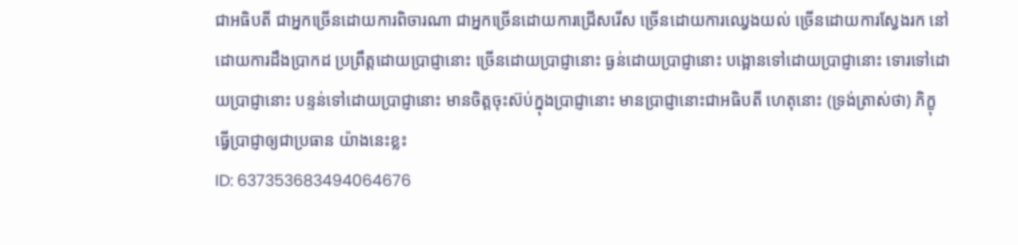ជាអធិបតី ជាអ្នកច្រើនដោយការពិចារណា ជាអ្នកច្រើនដោយការជ្រើសរើស ច្រើនដោយការឈ្វេងយល់ ច្រើនដោយការស្វែងរក នៅដោយការដឹងប្រាកដ ប្រព្រឹត្តដោយប្រាជ្ញានោះ ច្រើនដោយប្រាជ្ញានោះ ធ្ងន់ដោយប្រាជ្ញានោះ បង្អោនទៅដោយប្រាជ្ញានោះ ទោរទៅដោយប្រាជ្ញានោះ បន្ទន់ទៅដោយប្រាជ្ញានោះ មានចិត្តចុះស៊ប់ក្នុងប្រាជ្ញានោះ មានប្រាជ្ញានោះជាអធិបតី ហេតុនោះ (ទ្រង់ត្រាស់ថា) ភិក្ខុធ្វើប្រាជ្ញាឲ្យជាប្រធាន យ៉ាងនេះខ្លះ
ID: 637353683494064676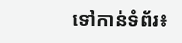ទៅកាន់ទំព័រ៖